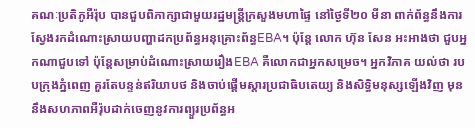គណៈប្រតិភូអឺរ៉ុប បានជួបពិភាក្សាជាមួយរដ្ឋមន្ត្រីក្រសួងមហាផ្ទៃ នៅថ្ងៃទី២០ មីនា ពាក់ព័ន្ធនឹងការស្វែងរកដំណោះស្រាយបញ្ហាដកប្រព័ន្ធអនុគ្រោះព័ន្ធEBA។ ប៉ុន្តែ លោក ហ៊ុន សែន អះអាងថា ជួបអ្នកណាជួបទៅ ប៉ុន្តែសម្រាប់ដំណោះស្រាយរឿងEBA គឺលោកជាអ្នកសម្រេច។ អ្នកវិភាគ យល់ថា របបក្រុងភ្នំពេញ គួរតែបន្ទន់ឥរិយាបថ និងចាប់ផ្ដើមស្ដារប្រជាធិបតេយ្យ និងសិទ្ធិមនុស្សឡើងវិញ មុននឹងសហភាពអឺរ៉ុបដាក់ចេញនូវការព្យួរប្រព័ន្ធអ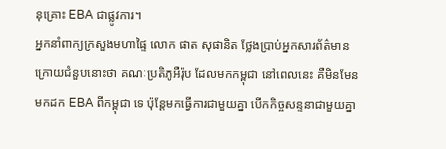នុគ្រោះ EBA ជាផ្លូវការ។
អ្នកនាំពាក្យក្រសួងមហាផ្ទៃ លោក ផាត សុផានិត ថ្លែងប្រាប់អ្នកសារព័ត៌មានក្រោយជំនួបនោះថា គណៈប្រតិភូអឺរ៉ុប ដែលមកកម្ពុជា នៅពេលនេះ គឺមិនមែនមកដក EBA ពីកម្ពុជា ទេ ប៉ុន្តែមកធ្វើការជាមួយគ្នា បើកកិច្ចសន្ទនាជាមួយគ្នា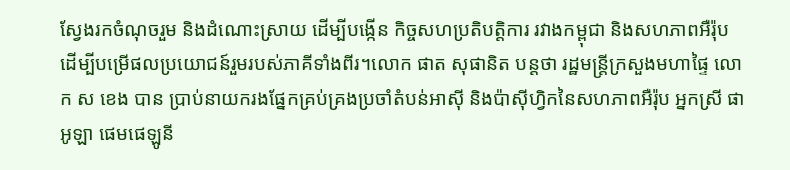ស្វែងរកចំណុចរួម និងដំណោះស្រាយ ដើម្បីបង្កើន កិច្ចសហប្រតិបត្តិការ រវាងកម្ពុជា និងសហភាពអឺរ៉ុប ដើម្បីបម្រើផលប្រយោជន៍រួមរបស់ភាគីទាំងពីរ។លោក ផាត សុផានិត បន្តថា រដ្ឋមន្ត្រីក្រសួងមហាផ្ទៃ លោក ស ខេង បាន ប្រាប់នាយករងផ្នែកគ្រប់គ្រងប្រចាំតំបន់អាស៊ី និងប៉ាស៊ីហ្វិកនៃសហភាពអឺរ៉ុប អ្នកស្រី ផាអូឡា ផេមផេឡូនី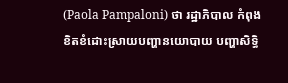(Paola Pampaloni) ថា រដ្ឋាភិបាល កំពុងខិតខំដោះស្រាយបញ្ហានយោបាយ បញ្ហាសិទ្ធិ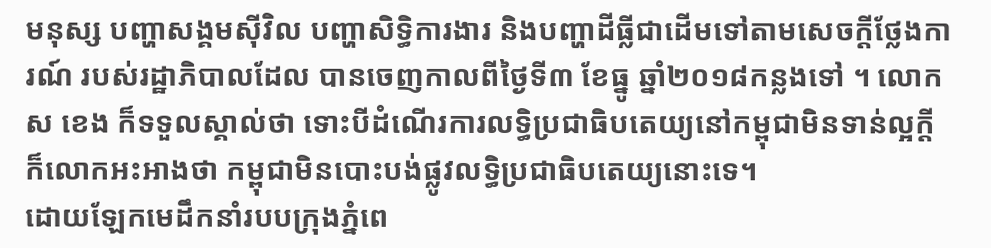មនុស្ស បញ្ហាសង្គមស៊ីវិល បញ្ហាសិទ្ធិការងារ និងបញ្ហាដីធ្លីជាដើមទៅតាមសេចក្ដីថ្លែងការណ៍ របស់រដ្ឋាភិបាលដែល បានចេញកាលពីថ្ងៃទី៣ ខែធ្នូ ឆ្នាំ២០១៨កន្លងទៅ ។ លោក ស ខេង ក៏ទទួលស្គាល់ថា ទោះបីដំណើរការលទ្ធិប្រជាធិបតេយ្យនៅកម្ពុជាមិនទាន់ល្អក្តី ក៏លោកអះអាងថា កម្ពុជាមិនបោះបង់ផ្លូវលទ្ធិប្រជាធិបតេយ្យនោះទេ។
ដោយឡែកមេដឹកនាំរបបក្រុងភ្នំពេ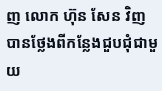ញ លោក ហ៊ុន សែន វិញ បានថ្លែងពីកន្លែងជួបជុំជាមួយ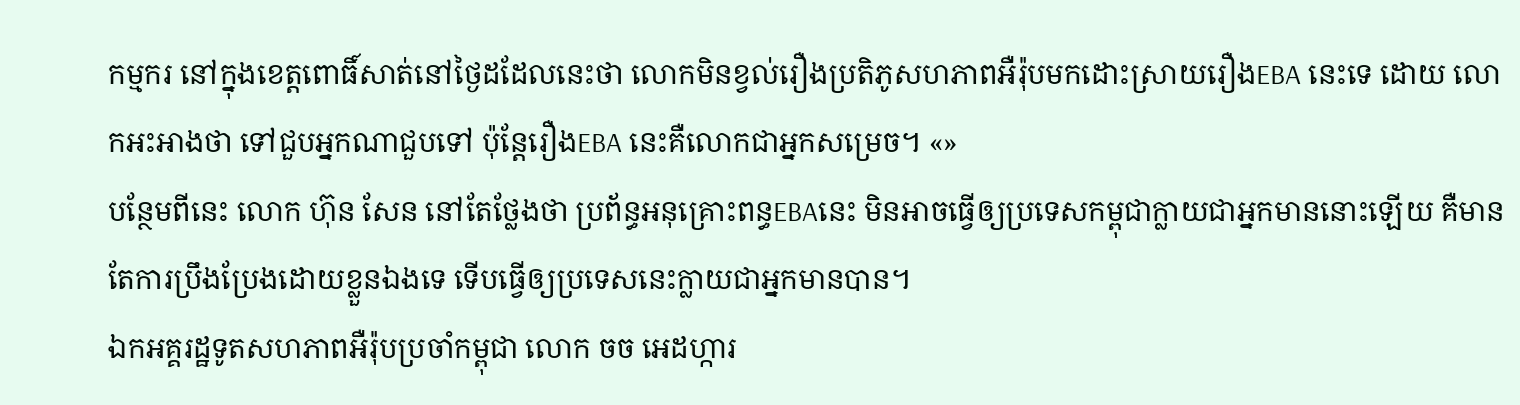កម្មករ នៅក្នុងខេត្តពោធិ៍សាត់នៅថ្ងៃដដែលនេះថា លោកមិនខ្វល់រឿងប្រតិភូសហភាពអឺរ៉ុបមកដោះស្រាយរឿងEBA នេះទេ ដោយ លោកអះអាងថា ទៅជួបអ្នកណាជួបទៅ ប៉ុន្តែរឿងEBA នេះគឺលោកជាអ្នកសម្រេច។ «»
បន្ថែមពីនេះ លោក ហ៊ុន សែន នៅតែថ្លែងថា ប្រព័ន្ធអនុគ្រោះពន្ធEBAនេះ មិនអាចធ្វើឲ្យប្រទេសកម្ពុជាក្លាយជាអ្នកមាននោះឡើយ គឺមានតែការប្រឹងប្រែងដោយខ្លួនឯងទេ ទើបធ្វើឲ្យប្រទេសនេះក្លាយជាអ្នកមានបាន។
ឯកអគ្គរដ្ឋទូតសហភាពអឺរ៉ុបប្រចាំកម្ពុជា លោក ចច អេដហ្ការ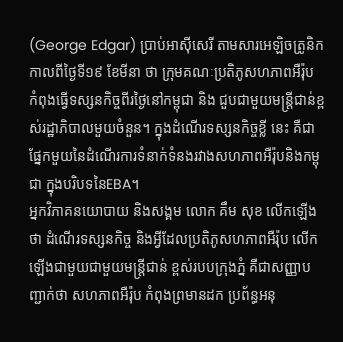(George Edgar) ប្រាប់អាស៊ីសេរី តាមសារអេឡិចត្រូនិកកាលពីថ្ងៃទី១៩ ខែមីនា ថា ក្រុមគណៈប្រតិភូសហភាពអឺរ៉ុប កំពុងធ្វើទស្សនកិច្ចពីរថ្ងៃនៅកម្ពុជា និង ជួបជាមួយមន្ត្រីជាន់ខ្ពស់រដ្ឋាភិបាលមួយចំនួន។ ក្នុងដំណើរទស្សនកិច្ចខ្លី នេះ គឺជាផ្នែកមួយនៃដំណើរការទំនាក់ទំនងរវាងសហភាពអឺរ៉ុបនិងកម្ពុជា ក្នុងបរិបទនៃEBA។
អ្នកវិភាគនយោបាយ និងសង្គម លោក គឹម សុខ លើកឡើងថា ដំណើរទស្សនកិច្ច និងអ្វីដែលប្រតិភូសហភាពអឺរ៉ុប លើកឡើងជាមួយជាមួយមន្ត្រីជាន់ ខ្ពស់របបក្រុងភ្នំ គឺជាសញ្ញាបញ្ជាក់ថា សហភាពអឺរ៉ុប កំពុងព្រមានដក ប្រព័ន្ធអនុ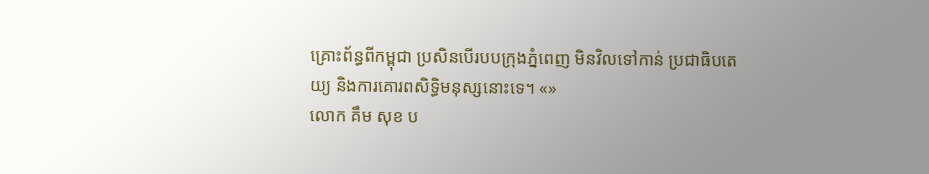គ្រោះព័ន្ធពីកម្ពុជា ប្រសិនបើរបបក្រុងភ្នំពេញ មិនវិលទៅកាន់ ប្រជាធិបតេយ្យ និងការគោរពសិទ្ធិមនុស្សនោះទេ។ «»
លោក គឹម សុខ ប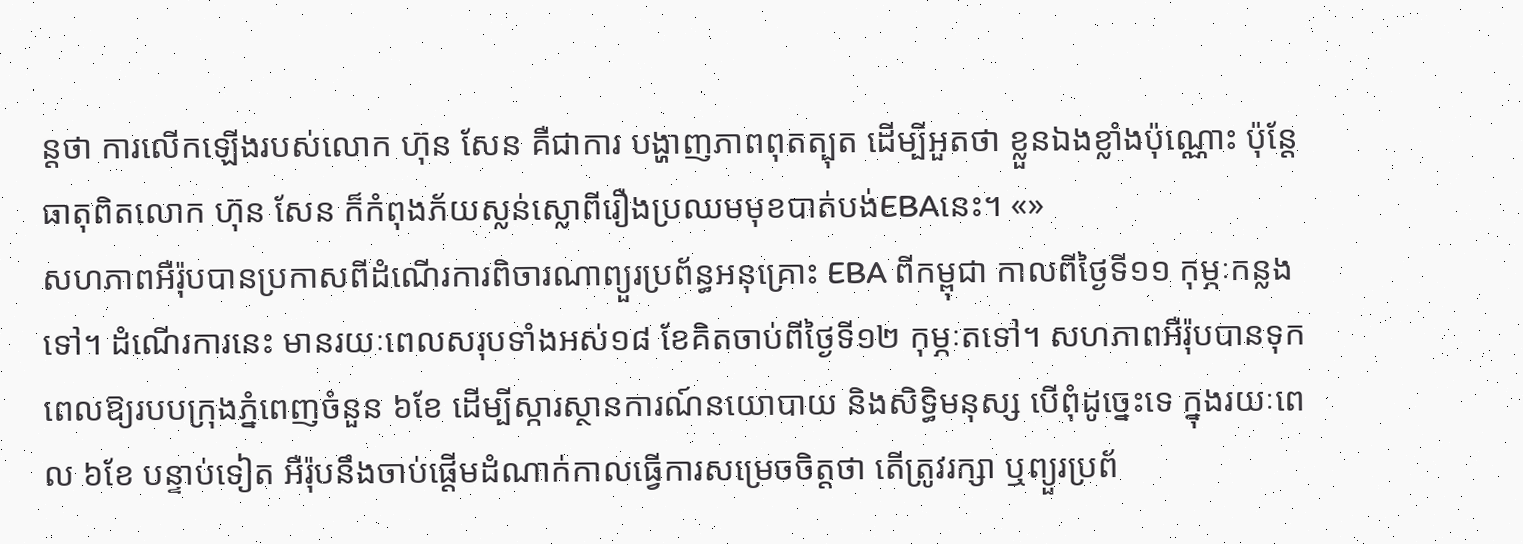ន្តថា ការលើកឡើងរបស់លោក ហ៊ុន សែន គឺជាការ បង្ហាញភាពពុតត្បុត ដើម្បីអួតថា ខ្លួនឯងខ្លាំងប៉ុណ្ណោះ ប៉ុន្តែធាតុពិតលោក ហ៊ុន សែន ក៏កំពុងភ័យស្លន់ស្លោពីរឿងប្រឈមមុខបាត់បង់EBAនេះ។ «»
សហភាពអឺរ៉ុបបានប្រកាសពីដំណើរការពិចារណាព្យួរប្រព័ន្ធអនុគ្រោះ EBA ពីកម្ពុជា កាលពីថ្ងៃទី១១ កុម្ភៈកន្លងទៅ។ ដំណើរការនេះ មានរយៈពេលសរុបទាំងអស់១៨ ខែគិតចាប់ពីថ្ងៃទី១២ កុម្ភៈតទៅ។ សហភាពអឺរ៉ុបបានទុកពេលឱ្យរបបក្រុងភ្នំពេញចំនួន ៦ខែ ដើម្បីស្ការស្ថានការណ៍នយោបាយ និងសិទ្ធិមនុស្ស បើពុំដូច្នេះទេ ក្នុងរយៈពេល ៦ខែ បន្ទាប់ទៀត អឺរ៉ុបនឹងចាប់ផ្ដើមដំណាក់កាលធ្វើការសម្រេចចិត្តថា តើត្រូវរក្សា ឬព្យួរប្រព័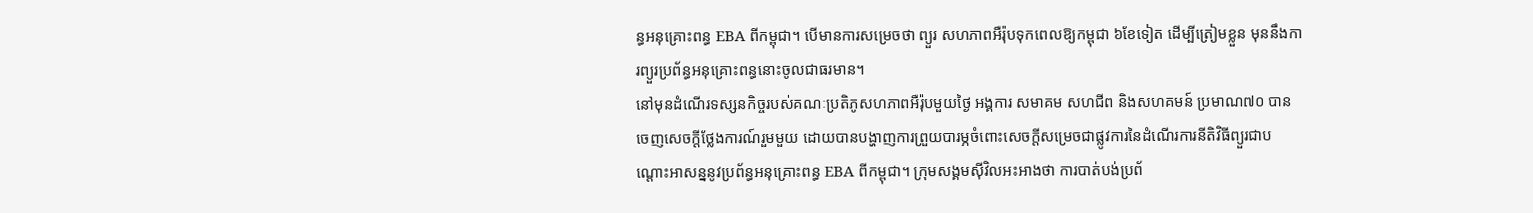ន្ធអនុគ្រោះពន្ធ EBA ពីកម្ពុជា។ បើមានការសម្រេចថា ព្យួរ សហភាពអឺរ៉ុបទុកពេលឱ្យកម្ពុជា ៦ខែទៀត ដើម្បីត្រៀមខ្លួន មុននឹងការព្យួរប្រព័ន្ធអនុគ្រោះពន្ធនោះចូលជាធរមាន។
នៅមុនដំណើរទស្សនកិច្ចរបស់គណៈប្រតិភូសហភាពអឺរ៉ុបមួយថ្ងៃ អង្គការ សមាគម សហជីព និងសហគមន៍ ប្រមាណ៧០ បានចេញសេចក្ដីថ្លែងការណ៍រួមមួយ ដោយបានបង្ហាញការព្រួយបារម្ភចំពោះសេចក្ដីសម្រេចជាផ្លូវការនៃដំណើរការនីតិវិធីព្យួរជាបណ្ដោះអាសន្ននូវប្រព័ន្ធអនុគ្រោះពន្ធ EBA ពីកម្ពុជា។ ក្រុមសង្គមស៊ីវិលអះអាងថា ការបាត់បង់ប្រព័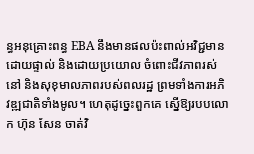ន្ធអនុគ្រោះពន្ធ EBA នឹងមានផលប៉ះពាល់អវិជ្ជមាន ដោយផ្ទាល់ និងដោយប្រយោល ចំពោះជីវភាពរស់នៅ និងសុខុមាលភាពរបស់ពលរដ្ឋ ព្រមទាំងការអភិវឌ្ឍជាតិទាំងមូល។ ហេតុដូច្នេះពួកគេ ស្នើឱ្យរបបលោក ហ៊ុន សែន ចាត់វិ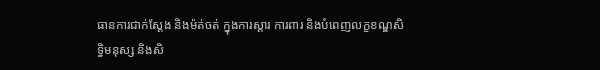ធានការជាក់ស្ដែង និងម៉ត់ចត់ ក្នុងការស្ដារ ការពារ និងបំពេញលក្ខខណ្ឌសិទ្ធិមនុស្ស និងសិ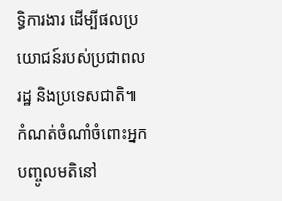ទ្ធិការងារ ដើម្បីផលប្រយោជន៍របស់ប្រជាពលរដ្ឋ និងប្រទេសជាតិ៕
កំណត់ចំណាំចំពោះអ្នកបញ្ចូលមតិនៅ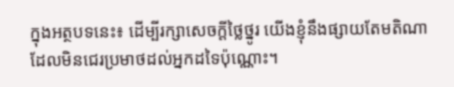ក្នុងអត្ថបទនេះ៖ ដើម្បីរក្សាសេចក្ដីថ្លៃថ្នូរ យើងខ្ញុំនឹងផ្សាយតែមតិណា ដែលមិនជេរប្រមាថដល់អ្នកដទៃប៉ុណ្ណោះ។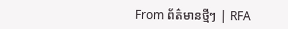From ព័ត៌មានថ្មីៗ | RFA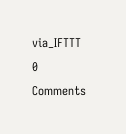via_IFTTT
0 Comments